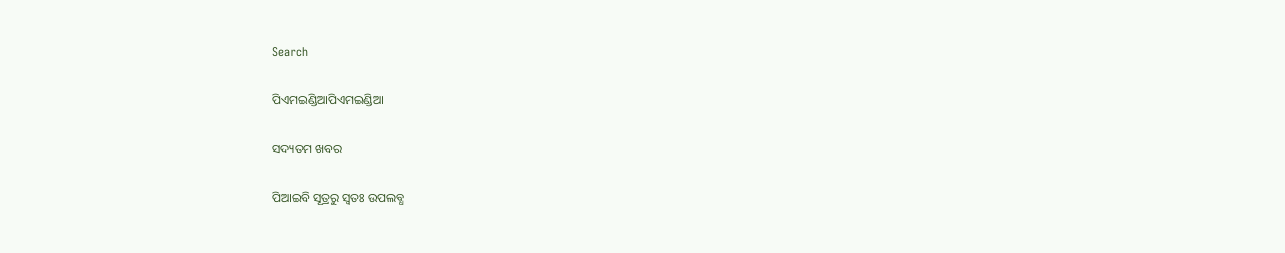Search

ପିଏମଇଣ୍ଡିଆପିଏମଇଣ୍ଡିଆ

ସଦ୍ୟତମ ଖବର

ପିଆଇବି ସୂତ୍ରରୁ ସ୍ବତଃ ଉପଲବ୍ଧ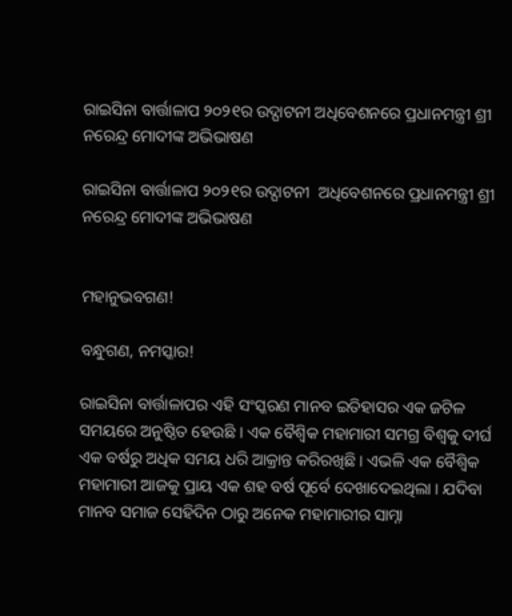ରାଇସିନା ବାର୍ତ୍ତାଳାପ ୨୦୨୧ର ଉଦ୍ଘାଟନୀ ଅଧିବେଶନରେ ପ୍ରଧାନମନ୍ତ୍ରୀ ଶ୍ରୀ ନରେନ୍ଦ୍ର ମୋଦୀଙ୍କ ଅଭିଭାଷଣ

ରାଇସିନା ବାର୍ତ୍ତାଳାପ ୨୦୨୧ର ଉଦ୍ଘାଟନୀ  ଅଧିବେଶନରେ ପ୍ରଧାନମନ୍ତ୍ରୀ ଶ୍ରୀ ନରେନ୍ଦ୍ର ମୋଦୀଙ୍କ ଅଭିଭାଷଣ


ମହାନୁଭବଗଣ!

ବନ୍ଧୁଗଣ, ନମସ୍କାର!

ରାଇସିନା ବାର୍ତ୍ତାଳାପର ଏହି ସଂସ୍କରଣ ମାନବ ଇତିହାସର ଏକ ଜଟିଳ ସମୟରେ ଅନୁଷ୍ଠିତ ହେଉଛି । ଏକ ବୈଶ୍ୱିକ ମହାମାରୀ ସମଗ୍ର ବିଶ୍ୱକୁ ଦୀର୍ଘ ଏକ ବର୍ଷରୁ ଅଧିକ ସମୟ ଧରି ଆକ୍ରାନ୍ତ କରିରଖିଛି । ଏଭଳି ଏକ ବୈଶ୍ୱିକ ମହାମାରୀ ଆଜକୁ ପ୍ରାୟ ଏକ ଶହ ବର୍ଷ ପୂର୍ବେ ଦେଖାଦେଇଥିଲା । ଯଦିବା ମାନବ ସମାଜ ସେହିଦିନ ଠାରୁ ଅନେକ ମହାମାରୀର ସାମ୍ନା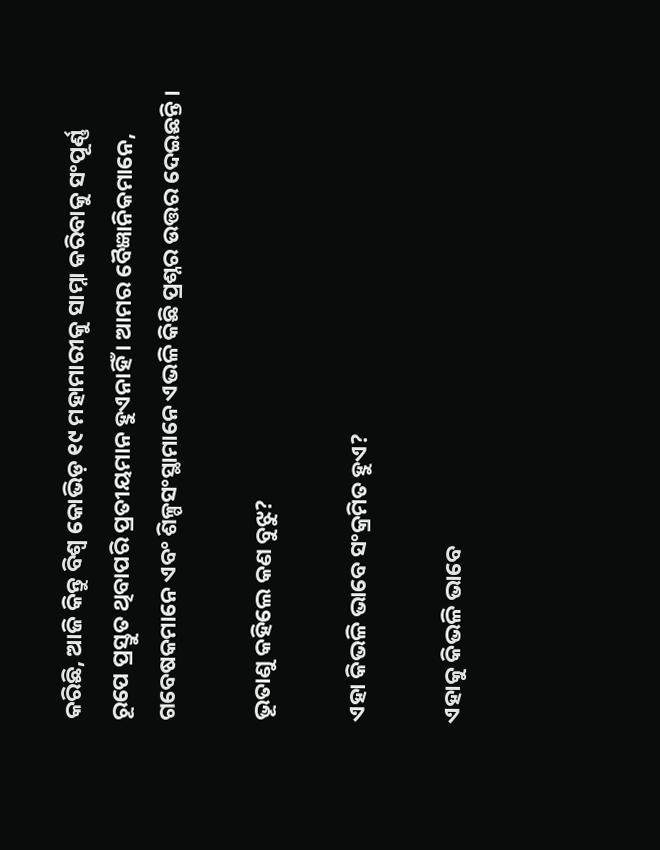କରିଛି, ଆଜି କିନ୍ତୁ ବିଶ୍ୱ କୋଭିଡ଼ ୧୯ ମହାମାରୀକୁ ସାମ୍ନା କରିବାକୁ ସଂପୂର୍ଣ୍ଣ ରୂପେ ପ୍ରସ୍ତୁତ ଥିବାପରି ପ୍ରତୀୟମାନ ହୁଏନାହିଁ । ଆମର ବୈଜ୍ଞାନିକମାନେ, ଗବେଷକମାନେ ଏବଂ ଶିଳ୍ପସଂସ୍ଥାମାନେ ଏଭଳି କିଛି ପ୍ରଶ୍ନର ଉତ୍ତର ଦେଇଛନ୍ତି ।

ଭୂତାଣୁ କହିଲେ କଣ ବୁଝୁ?

ଏହା କିଭଳି ଭାବେ ସଂକ୍ରମିତ ହୁଏ?

ଏହାକୁ କିଭଳି ଭାବେ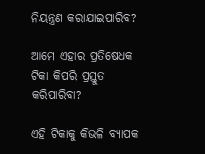ନିୟନ୍ତ୍ରଣ କରାଯାଇପାରିବ?

ଆମେ ଏହାର ପ୍ରତିଷେଧକ ଟିକା କିପରି ପ୍ରସ୍ତୁତ କରିପାରିବା?

ଏହି ଟିକାକୁ କିଭଳି ବ୍ୟାପକ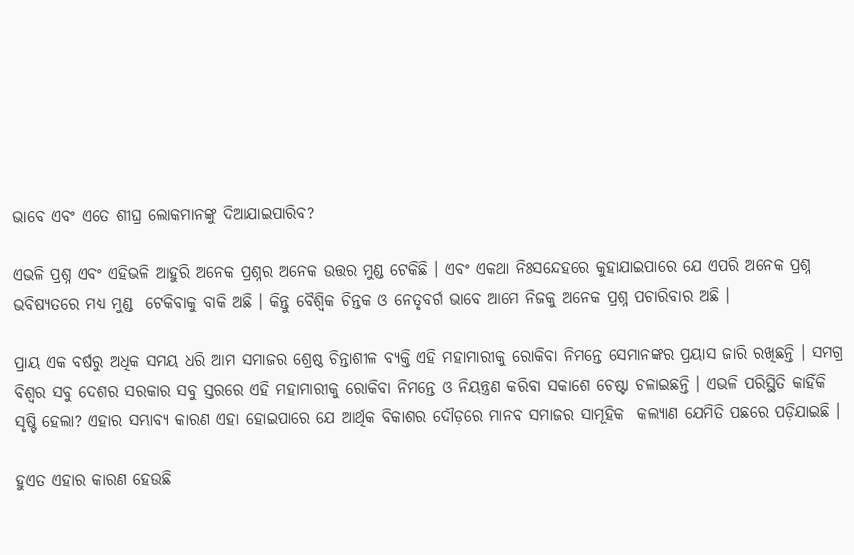ଭାବେ ଏବଂ ଏତେ ଶୀଘ୍ର ଲୋକମାନଙ୍କୁ ଦିଆଯାଇପାରିବ?

ଏଭଳି ପ୍ରଶ୍ନ ଏବଂ ଏହିଭଳି ଆହୁରି ଅନେକ ପ୍ରଶ୍ନର ଅନେକ ଉତ୍ତର ମୁଣ୍ଡ ଟେକିଛି । ଏବଂ ଏକଥା ନିଃସନ୍ଦେହରେ କୁହାଯାଇପାରେ ଯେ ଏପରି ଅନେକ ପ୍ରଶ୍ନ ଭବିଷ୍ୟତରେ ମଧ୍ୟ ମୁଣ୍ଡ  ଟେକିବାକୁ ବାକି ଅଛି । କିନ୍ତୁ ବୈଶ୍ୱିକ ଚିନ୍ତକ ଓ ନେତୃବର୍ଗ ଭାବେ ଆମେ ନିଜକୁ ଅନେକ ପ୍ରଶ୍ନ ପଚାରିବାର ଅଛି ।

ପ୍ରାୟ ଏକ ବର୍ଷରୁ ଅଧିକ ସମୟ ଧରି ଆମ ସମାଜର ଶ୍ରେଷ୍ଠ ଚିନ୍ତାଶୀଳ ବ୍ୟକ୍ତି ଏହି ମହାମାରୀକୁ ରୋକିବା ନିମନ୍ତେ ସେମାନଙ୍କର ପ୍ରୟାସ ଜାରି ରଖିଛନ୍ତି । ସମଗ୍ର ବିଶ୍ୱର ସବୁ ଦେଶର ସରକାର ସବୁ ସ୍ତରରେ ଏହି ମହାମାରୀକୁ ରୋକିବା ନିମନ୍ତେ ଓ ନିୟନ୍ତ୍ରଣ କରିବା ସକାଶେ ଚେଷ୍ଟା ଚଳାଇଛନ୍ତି । ଏଭଳି ପରିସ୍ଥିତି କାହିଁକି ସୃଷ୍ଟି ହେଲା? ଏହାର ସମ୍ଭାବ୍ୟ କାରଣ ଏହା ହୋଇପାରେ ଯେ ଆର୍ଥିକ ବିକାଶର ଦୌଡ଼ରେ ମାନବ ସମାଜର ସାମୂହିକ  କଲ୍ୟାଣ ଯେମିତି ପଛରେ ପଡ଼ିଯାଇଛି ।

ହୁଏତ ଏହାର କାରଣ ହେଉଛି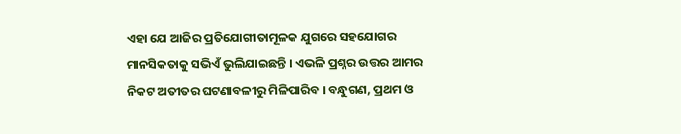ଏହା ଯେ ଆଜିର ପ୍ରତିଯୋଗୀତାମୂଳକ ଯୁଗରେ ସହଯୋଗର ମାନସିକତାକୁ ସଭିଏଁ ଭୁଲିଯାଇଛନ୍ତି । ଏଭଳି ପ୍ରଶ୍ନର ଉତ୍ତର ଆମର ନିକଟ ଅତୀତର ଘଟଣାବଳୀରୁ ମିଳିପାରିବ । ବନ୍ଧୁଗଣ, ପ୍ରଥମ ଓ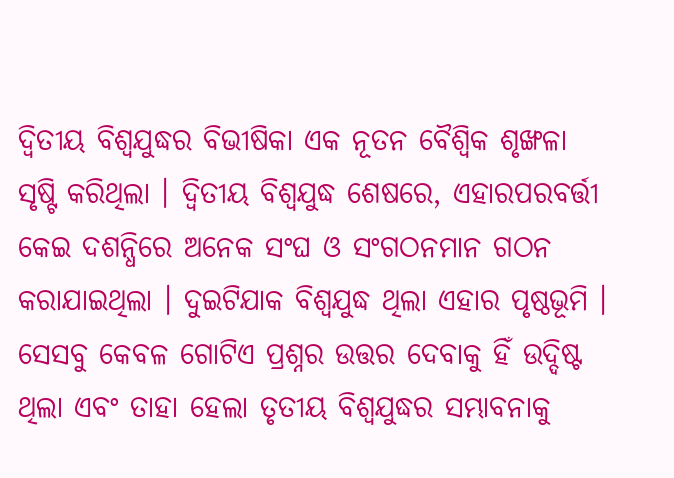ଦ୍ୱିତୀୟ ବିଶ୍ୱଯୁଦ୍ଧର ବିଭୀଷିକା ଏକ ନୂତନ ବୈଶ୍ୱିକ ଶୃଙ୍ଖଳା ସୃଷ୍ଟି କରିଥିଲା । ଦ୍ୱିତୀୟ ବିଶ୍ୱଯୁଦ୍ଧ ଶେଷରେ, ଏହାରପରବର୍ତ୍ତୀ କେଇ ଦଶନ୍ଧିରେ ଅନେକ ସଂଘ ଓ ସଂଗଠନମାନ ଗଠନ କରାଯାଇଥିଲା । ଦୁଇଟିଯାକ ବିଶ୍ୱଯୁଦ୍ଧ ଥିଲା ଏହାର ପୃଷ୍ଠଭୂମି । ସେସବୁ କେବଳ ଗୋଟିଏ ପ୍ରଶ୍ନର ଉତ୍ତର ଦେବାକୁ ହିଁ ଉଦ୍ଦିଷ୍ଟ ଥିଲା ଏବଂ ତାହା ହେଲା ତୃତୀୟ ବିଶ୍ୱଯୁଦ୍ଧର ସମ୍ଭାବନାକୁ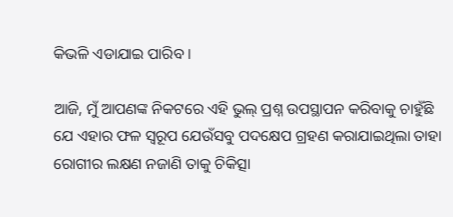କିଭଳି ଏଡାଯାଇ ପାରିବ ।

ଆଜି, ମୁଁ ଆପଣଙ୍କ ନିକଟରେ ଏହି ଭୁଲ୍ ପ୍ରଶ୍ନ ଉପସ୍ଥାପନ କରିବାକୁ ଚାହୁଁଛି ଯେ ଏହାର ଫଳ ସ୍ୱରୂପ ଯେଉଁସବୁ ପଦକ୍ଷେପ ଗ୍ରହଣ କରାଯାଇଥିଲା ତାହା ରୋଗୀର ଲକ୍ଷଣ ନଜାଣି ତାକୁ ଚିକିତ୍ସା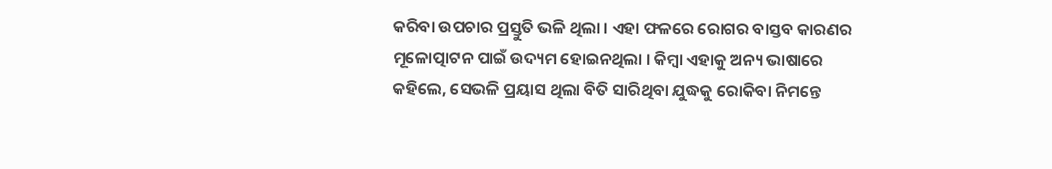କରିବା ଉପଚାର ପ୍ରସ୍ତୁତି ଭଳି ଥିଲା । ଏହା ଫଳରେ ରୋଗର ବାସ୍ତବ କାରଣର ମୂଳୋତ୍ପାଟନ ପାଇଁ ଉଦ୍ୟମ ହୋଇନଥିଲା । କିମ୍ବା ଏହାକୁ ଅନ୍ୟ ଭାଷାରେ କହିଲେ, ସେଭଳି ପ୍ରୟାସ ଥିଲା ବିତି ସାରିଥିବା ଯୁଦ୍ଧକୁ ରୋକିବା ନିମନ୍ତେ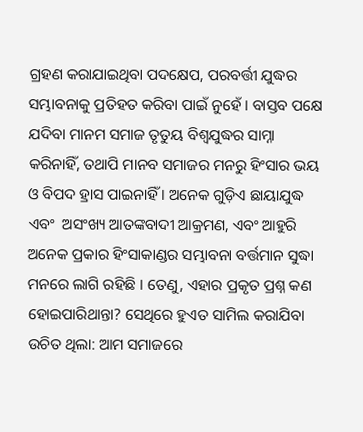ଗ୍ରହଣ କରାଯାଇଥିବା ପଦକ୍ଷେପ, ପରବର୍ତ୍ତୀ ଯୁଦ୍ଧର ସମ୍ଭାବନାକୁ ପ୍ରତିହତ କରିବା ପାଇଁ ନୁହେଁ । ବାସ୍ତବ ପକ୍ଷେ ଯଦିବା ମାନମ ସମାଜ ତୃତୁୟ ବିଶ୍ୱଯୁଦ୍ଧର ସାମ୍ନା କରିନାହିଁ, ତଥାପି ମାନବ ସମାଜର ମନରୁ ହିଂସାର ଭୟ ଓ ବିପଦ ହ୍ରାସ ପାଇନାହିଁ । ଅନେକ ଗୁଡ଼ିଏ ଛାୟାଯୁଦ୍ଧ ଏବଂ  ଅସଂଖ୍ୟ ଆତଙ୍କବାଦୀ ଆକ୍ରମଣ, ଏବଂ ଆହୁରି ଅନେକ ପ୍ରକାର ହିଂସାକାଣ୍ଡର ସମ୍ଭାବନା ବର୍ତ୍ତମାନ ସୁଦ୍ଧା ମନରେ ଲାଗି ରହିଛି । ତେଣୁ, ଏହାର ପ୍ରକୃତ ପ୍ରଶ୍ନ କଣ ହୋଇପାରିଥାନ୍ତା? ସେଥିରେ ହୁଏତ ସାମିଲ କରାଯିବା ଉଚିତ ଥିଲା: ଆମ ସମାଜରେ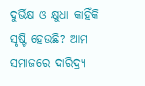ଦୁର୍ଭିକ୍ଷ ଓ କ୍ଷୁଧା କାହିଁକି ସୃଷ୍ଟି ହେଉଛି? ଆମ ସମାଜରେ ଦାରିଦ୍ର‌୍ୟ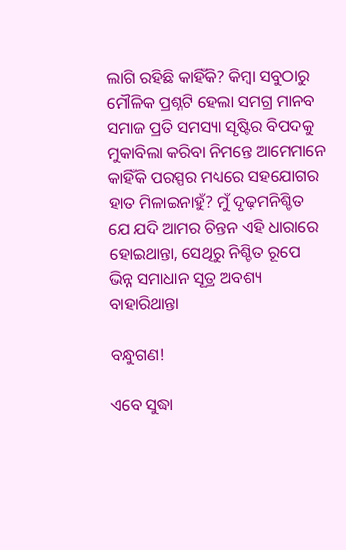ଲାଗି ରହିଛି କାହିଁକି? କିମ୍ବା ସବୁଠାରୁ ମୌଳିକ ପ୍ରଶ୍ନଟି ହେଲା ସମଗ୍ର ମାନବ ସମାଜ ପ୍ରତି ସମସ୍ୟା ସୃଷ୍ଟିର ବିପଦକୁ ମୁକାବିଲା କରିବା ନିମନ୍ତେ ଆମେମାନେ କାହିଁକି ପରସ୍ପର ମଧ୍ୟରେ ସହଯୋଗର ହାତ ମିଳାଇନାହୁଁ? ମୁଁ ଦୃଢ଼ମନିଶ୍ଚିତ ଯେ ଯଦି ଆମର ଚିନ୍ତନ ଏହି ଧାରାରେ ହୋଇଥାନ୍ତା, ସେଥିରୁ ନିଶ୍ଚିତ ରୂପେ ଭିନ୍ନ ସମାଧାନ ସୂତ୍ର ଅବଶ୍ୟ ବାହାରିଥାନ୍ତା

ବନ୍ଧୁଗଣ!

ଏବେ ସୁଦ୍ଧା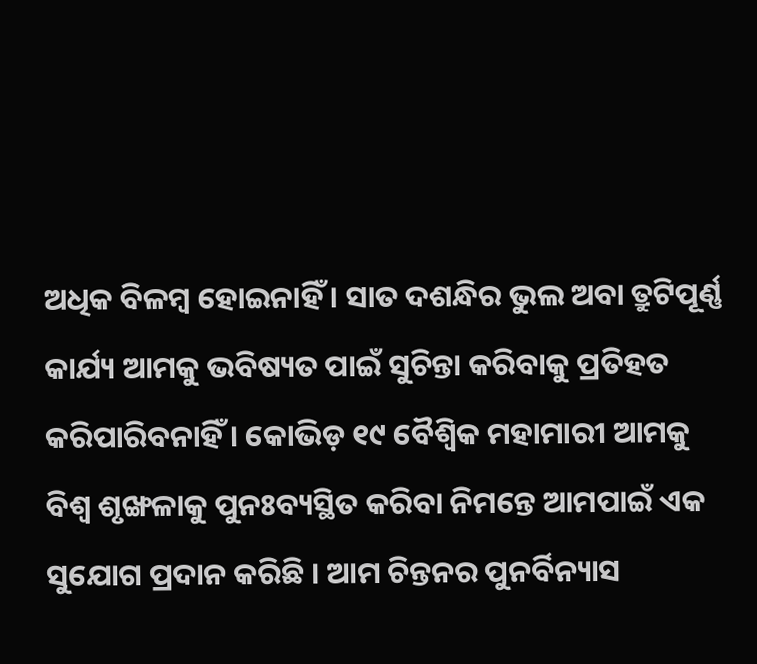ଅଧିକ ବିଳମ୍ବ ହୋଇନାହିଁ । ସାତ ଦଶନ୍ଧିର ଭୁଲ ଅବା ତ୍ରୁଟିପୂର୍ଣ୍ଣ କାର୍ଯ୍ୟ ଆମକୁ ଭବିଷ୍ୟତ ପାଇଁ ସୁଚିନ୍ତା କରିବାକୁ ପ୍ରତିହତ କରିପାରିବନାହିଁ । କୋଭିଡ଼ ୧୯ ବୈଶ୍ୱିକ ମହାମାରୀ ଆମକୁ ବିଶ୍ୱ ଶୃଙ୍ଖଳାକୁ ପୁନଃବ୍ୟସ୍ଥିତ କରିବା ନିମନ୍ତେ ଆମପାଇଁ ଏକ ସୁଯୋଗ ପ୍ରଦାନ କରିଛି । ଆମ ଚିନ୍ତନର ପୁନର୍ବିନ୍ୟାସ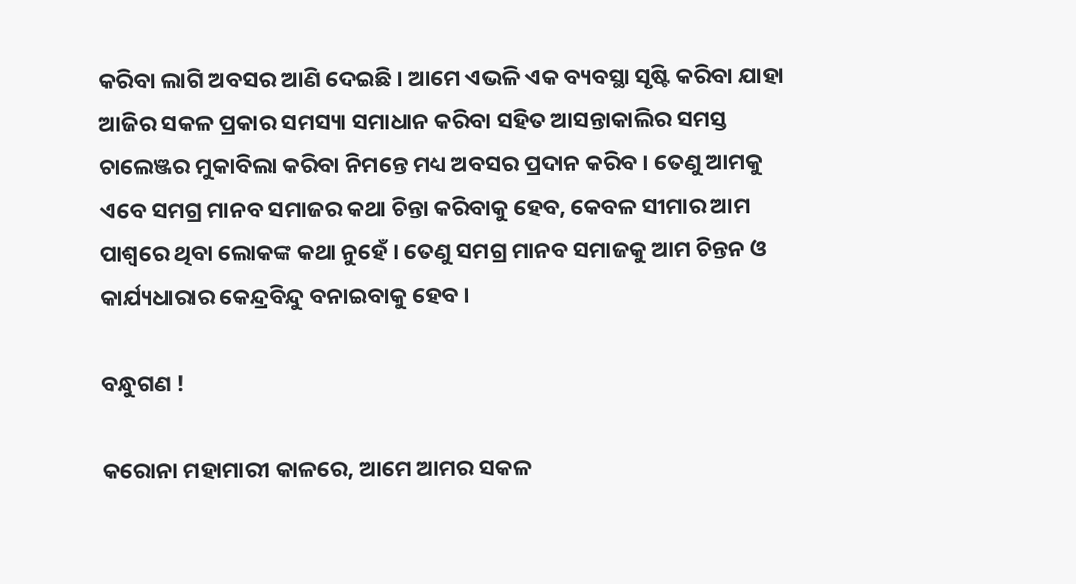କରିବା ଲାଗି ଅବସର ଆଣି ଦେଇଛି । ଆମେ ଏଭଳି ଏକ ବ୍ୟବସ୍ଥା ସୃଷ୍ଟି କରିବା ଯାହା ଆଜିର ସକଳ ପ୍ରକାର ସମସ୍ୟା ସମାଧାନ କରିବା ସହିତ ଆସନ୍ତାକାଲିର ସମସ୍ତ ଚାଲେଞ୍ଜର ମୁକାବିଲା କରିବା ନିମନ୍ତେ ମଧ୍ୟ ଅବସର ପ୍ରଦାନ କରିବ । ତେଣୁ ଆମକୁ ଏବେ ସମଗ୍ର ମାନବ ସମାଜର କଥା ଚିନ୍ତା କରିବାକୁ ହେବ, କେବଳ ସୀମାର ଆମ ପାଶ୍ୱରେ ଥିବା ଲୋକଙ୍କ କଥା ନୁହେଁ । ତେଣୁ ସମଗ୍ର ମାନବ ସମାଜକୁ ଆମ ଚିନ୍ତନ ଓ କାର୍ଯ୍ୟଧାରାର କେନ୍ଦ୍ରବିନ୍ଦୁ ବନାଇବାକୁ ହେବ ।

ବନ୍ଧୁଗଣ !

କରୋନା ମହାମାରୀ କାଳରେ, ଆମେ ଆମର ସକଳ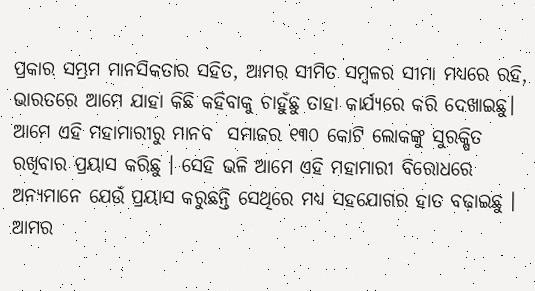ପ୍ରକାର ସମ୍ଭ୍ରମ ମାନସିକତାର ସହିତ, ଆମର ସୀମିତ ସମ୍ବଳର ସୀମା ମଧ୍ୟରେ ରହି, ଭାରତରେ ଆମେ ଯାହା କିଛି କହିବାକୁ ଚାହୁଁଛୁ ତାହା କାର୍ଯ୍ୟରେ କରି ଦେଖାଇଛୁ। ଆମେ ଏହି ମହାମାରୀରୁ ମାନବ  ସମାଜର ୧୩୦ କୋଟି ଲୋକଙ୍କୁ ସୁରକ୍ଷିତ ରଖିବାର ପ୍ରୟାସ କରିଛୁ । ସେହି ଭଳି ଆମେ ଏହି ମହାମାରୀ ବିରୋଧରେ ଅନ୍ୟମାନେ ଯେଉଁ ପ୍ରୟାସ କରୁଛନ୍ତି ସେଥିରେ ମଧ୍ୟ ସହଯୋଗର ହାତ ବଢ଼ାଇଛୁ । ଆମର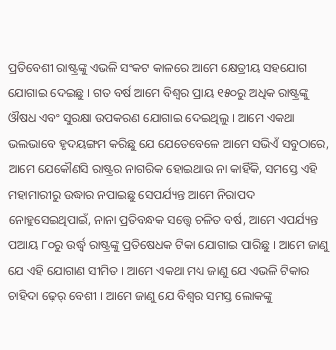ପ୍ରତିବେଶୀ ରାଷ୍ଟ୍ରଙ୍କୁ ଏଭଳି ସଂକଟ କାଳରେ ଆମେ କ୍ଷେତ୍ରୀୟ ସହଯୋଗ ଯୋଗାଇ ଦେଇଛୁ । ଗତ ବର୍ଷ ଆମେ ବିଶ୍ୱର ପ୍ରାୟ ୧୫୦ରୁ ଅଧିକ ରାଷ୍ଟ୍ରଙ୍କୁ ଔଷଧ ଏବଂ ସୁରକ୍ଷା ଉପକରଣ ଯୋଗାଇ ଦେଇଥିଲୁ । ଆମେ ଏକଥା ଭଲଭାବେ ହୃଦୟଙ୍ଗମ କରିଛୁ ଯେ ଯେତେବେଳେ ଆମେ ସଭିଏଁ ସବୁଠାରେ, ଆମେ ଯେକୌଣସି ରାଷ୍ଟ୍ରର ନାଗରିକ ହୋଇଥାଉ ନା କାହିଁକି, ସମସ୍ତେ ଏହି ମହାମାରୀରୁ ଉଦ୍ଧାର ନପାଇଛୁ ସେପର୍ଯ୍ୟନ୍ତ ଆମେ ନିରାପଦ ନୋହୁସେଇଥିପାଇଁ, ନାନା ପ୍ରତିବନ୍ଧକ ସତ୍ତ୍ୱେ ଚଳିତ ବର୍ଷ, ଆମେ ଏପର୍ଯ୍ୟନ୍ତ ପଆୟ ୮୦ରୁ ଉର୍ଦ୍ଧ୍ୱ ରାଷ୍ଟ୍ରଙ୍କୁ ପ୍ରତିଷେଧକ ଟିକା ଯୋଗାଇ ପାରିଛୁ । ଆମେ ଜାଣୁ ଯେ ଏହି ଯୋଗାଣ ସୀମିତ । ଆମେ ଏକଥା ମଧ୍ୟ ଜାଣୁ ଯେ ଏଭଳି ଟିକାର ଚାହିଦା ଢ଼େର୍ ବେଶୀ । ଆମେ ଜାଣୁ ଯେ ବିଶ୍ୱର ସମସ୍ତ ଲୋକଙ୍କୁ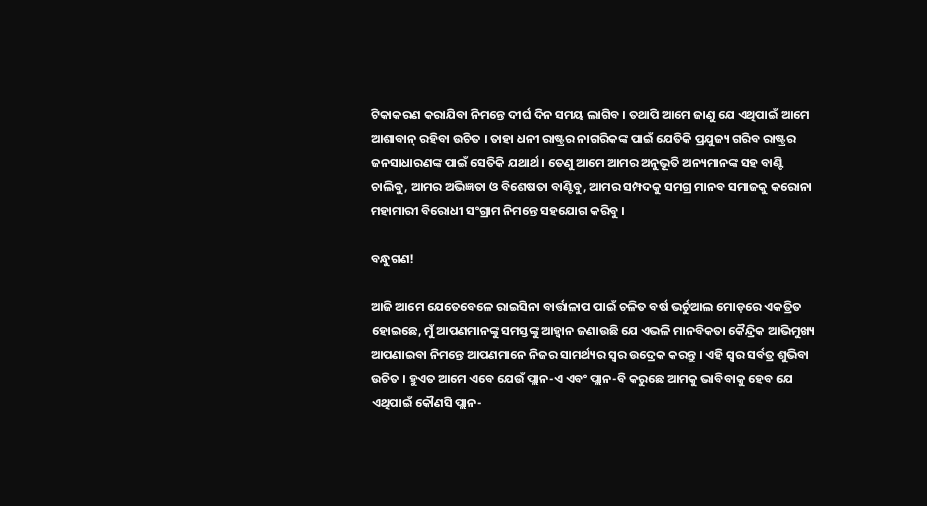ଟିକାକରଣ କରାଯିବା ନିମନ୍ତେ ଦୀର୍ଘ ଦିନ ସମୟ ଲାଗିବ । ତଥାପି ଆମେ ଜାଣୁ ଯେ ଏଥିପାଇଁ ଆମେ ଆଶାବାନ୍‌ ରହିବା ଉଚିତ । ତାହା ଧନୀ ରାଷ୍ଟ୍ରର ନାଗରିକଙ୍କ ପାଇଁ ଯେତିକି ପ୍ରଯୁଜ୍ୟ ଗରିବ ରାଷ୍ଟ୍ରର ଜନସାଧାରଣଙ୍କ ପାଇଁ ସେତିକି ଯଥାର୍ଥ । ତେଣୁ ଆମେ ଆମର ଅନୁଭୂତି ଅନ୍ୟମାନଙ୍କ ସହ ବାଣ୍ଟି ଚାଲିବୁ, ଆମର ଅଭିଜ୍ଞତା ଓ ବିଶେଷତା ବାଣ୍ଟିବୁ, ଆମର ସମ୍ପଦକୁ ସମଗ୍ର ମାନବ ସମାଜକୁ କରୋନା ମହାମାରୀ ବିରୋଧୀ ସଂଗ୍ରାମ ନିମନ୍ତେ ସହଯୋଗ କରିବୁ ।

ବନ୍ଧୁଗଣ!

ଆଜି ଆମେ ଯେତେବେଳେ ରାଇସିନା ବାର୍ତ୍ତାଳାପ ପାଇଁ ଚଳିତ ବର୍ଷ ଭର୍ଚୁଆଲ ମୋଡ଼ରେ ଏକତ୍ରିତ ହୋଇଛେ, ମୁଁ ଆପଣମାନଙ୍କୁ ସମସ୍ତଙ୍କୁ ଆହ୍ୱାନ ଜଣାଉଛି ଯେ ଏଭଳି ମାନବିକତା କୈନ୍ଦ୍ରିକ ଆଭିମୁଖ୍ୟ ଆପଣାଇବା ନିମନ୍ତେ ଆପଣମାନେ ନିଜର ସାମର୍ଥ୍ୟର ସ୍ୱର ଉଦ୍ରେକ କରନ୍ତୁ । ଏହି ସ୍ୱର ସର୍ବତ୍ର ଶୁଭିବା ଉଚିତ । ହୁଏତ ଆମେ ଏବେ ଯେଉଁ ପ୍ଲାନ-ଏ ଏବଂ ପ୍ଲାନ-ବି କରୁଛେ ଆମକୁ ଭାବିବାକୁ ହେବ ଯେ ଏଥିପାଇଁ କୌଣସି ପ୍ଲାନ-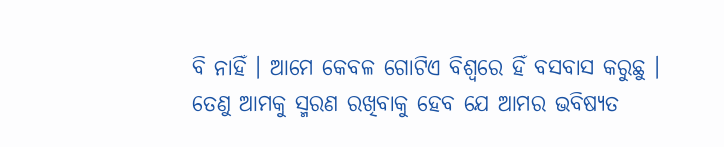ବି ନାହିଁ । ଆମେ କେବଳ ଗୋଟିଏ ବିଶ୍ୱରେ ହିଁ ବସବାସ କରୁଛୁ । ତେଣୁ ଆମକୁ ସ୍ମରଣ ରଖିବାକୁ ହେବ ଯେ ଆମର ଭବିଷ୍ୟତ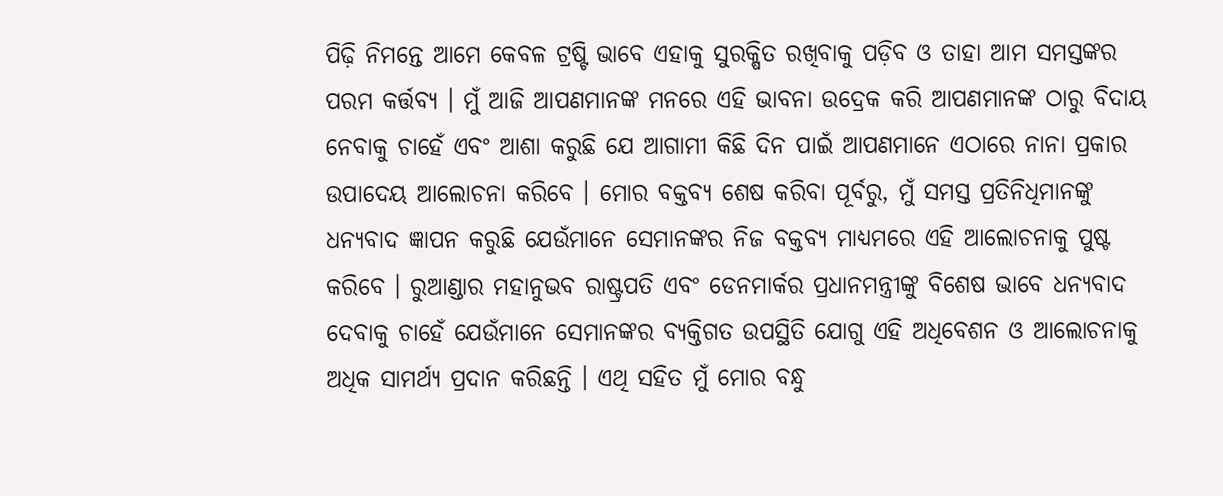ପିଢ଼ି ନିମନ୍ତେ ଆମେ କେବଳ ଟ୍ରଷ୍ଟି ଭାବେ ଏହାକୁ ସୁରକ୍ଷିତ ରଖିବାକୁ ପଡ଼ିବ ଓ ତାହା ଆମ ସମସ୍ତଙ୍କର ପରମ କର୍ତ୍ତବ୍ୟ । ମୁଁ ଆଜି ଆପଣମାନଙ୍କ ମନରେ ଏହି ଭାବନା ଉଦ୍ରେକ କରି ଆପଣମାନଙ୍କ ଠାରୁ ବିଦାୟ ନେବାକୁ ଚାହେଁ ଏବଂ ଆଶା କରୁଛି ଯେ ଆଗାମୀ କିଛି ଦିନ ପାଇଁ ଆପଣମାନେ ଏଠାରେ ନାନା ପ୍ରକାର ଉପାଦେୟ ଆଲୋଚନା କରିବେ । ମୋର ବକ୍ତବ୍ୟ ଶେଷ କରିବା ପୂର୍ବରୁ, ମୁଁ ସମସ୍ତ ପ୍ରତିନିଧିମାନଙ୍କୁ ଧନ୍ୟବାଦ ଜ୍ଞାପନ କରୁଛି ଯେଉଁମାନେ ସେମାନଙ୍କର ନିଜ ବକ୍ତବ୍ୟ ମାଧ୍ୟମରେ ଏହି ଆଲୋଚନାକୁ ପୁଷ୍ଟ କରିବେ । ରୁଆଣ୍ଡାର ମହାନୁଭବ ରାଷ୍ଟ୍ରପତି ଏବଂ ଡେନମାର୍କର ପ୍ରଧାନମନ୍ତ୍ରୀଙ୍କୁ ବିଶେଷ ଭାବେ ଧନ୍ୟବାଦ ଦେବାକୁ ଚାହେଁ ଯେଉଁମାନେ ସେମାନଙ୍କର ବ୍ୟକ୍ତିଗତ ଉପସ୍ଥିତି ଯୋଗୁ ଏହି ଅଧିବେଶନ ଓ ଆଲୋଚନାକୁ ଅଧିକ ସାମର୍ଥ୍ୟ ପ୍ରଦାନ କରିଛନ୍ତି । ଏଥି ସହିତ ମୁଁ ମୋର ବନ୍ଧୁ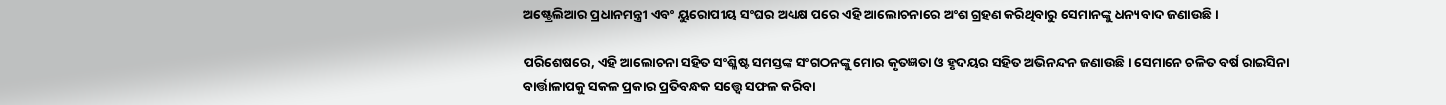ଅଷ୍ଟ୍ରେଲିଆର ପ୍ରଧାନମନ୍ତ୍ରୀ ଏବଂ ୟୁରୋପୀୟ ସଂଘର ଅଧ୍ୟକ୍ଷ ପରେ ଏହି ଆଲୋଚନାରେ ଅଂଶ ଗ୍ରହଣ କରିଥିବାରୁ ସେମାନଙ୍କୁ ଧନ୍ୟବାଦ ଜଣାଉଛି ।

ପରିଶେଷରେ, ଏହି ଆଲୋଚନା ସହିତ ସଂଶ୍ଳିଷ୍ଟ ସମସ୍ତଙ୍କ ସଂଗଠନଙ୍କୁ ମୋର କୃତଜ୍ଞତା ଓ ହୃଦୟର ସହିତ ଅଭିନନ୍ଦନ ଜଣାଉଛି । ସେମାନେ ଚଳିତ ବର୍ଷ ରାଇସିନା ବାର୍ତ୍ତାଳାପକୁ ସକଳ ପ୍ରକାର ପ୍ରତିବନ୍ଧକ ସତ୍ତ୍ୱେ ସଫଳ କରିବା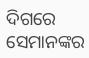ଦିଗରେ ସେମାନଙ୍କର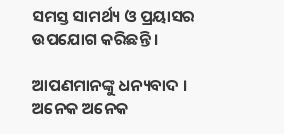ସମସ୍ତ ସାମର୍ଥ୍ୟ ଓ ପ୍ରୟାସର ଉପଯୋଗ କରିଛନ୍ତି ।

ଆପଣମାନଙ୍କୁ ଧନ୍ୟବାଦ । ଅନେକ ଅନେକ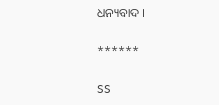ଧନ୍ୟବାଦ ।

******

SS